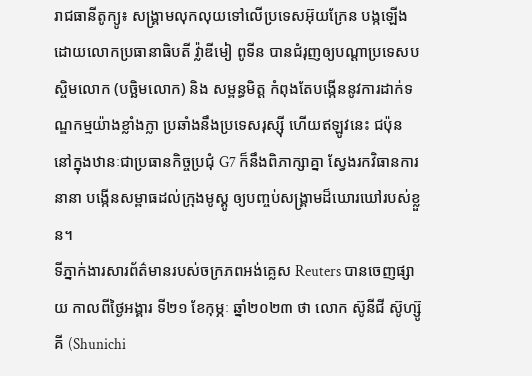រាជធានីតូក្យូ៖ សង្គ្រាមលុកលុយទៅលើប្រទេសអ៊ុយក្រែន បង្កឡើង ដោយលោកប្រធានាធិបតី វ៉្លាឌីមៀ ពូទីន បានជំរុញឲ្យបណ្ដាប្រទេសបស្ចិមលោក (បច្ឆិមលោក) និង សម្ពន្ធមិត្ត កំពុងតែបង្កើននូវការដាក់ទណ្ឌកម្មយ៉ាងខ្លាំងក្លា ប្រឆាំងនឹងប្រទេសរុស្ស៊ី ហើយឥឡូវនេះ ជប៉ុន នៅក្នុងឋានៈជាប្រធានកិច្ចប្រជុំ G7 ក៏នឹងពិភាក្សាគ្នា ស្វែងរកវិធានការនានា បង្កើនសម្ពាធដល់ក្រុងមូស្គូ ឲ្យបញ្ចប់សង្គ្រាមដ៏ឃោរឃៅរបស់ខ្លួន។
ទីភ្នាក់ងារសារព័ត៌មានរបស់ចក្រភពអង់គ្លេស Reuters បានចេញផ្សាយ កាលពីថ្ងៃអង្គារ ទី២១ ខែកុម្ភៈ ឆ្នាំ២០២៣ ថា លោក ស៊ូនីជី ស៊ូហ្ស៊ូគី (Shunichi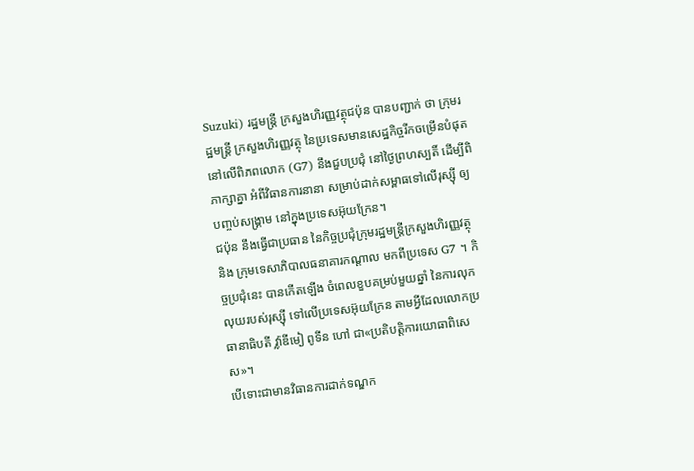Suzuki) រដ្ឋមន្រ្ដី ក្រសួងហិរញ្ញវត្ថុជប៉ុន បានបញ្ជាក់ ថា ក្រុមរដ្ឋមន្រ្ដី ក្រសួងហិរញ្ញវត្ថុ នៃប្រទេសមានសេដ្ឋកិច្ចរីកចម្រើនបំផុត នៅលើពិភពលោក (G7) នឹងជួបប្រជុំ នៅថ្ងៃព្រហស្បតិ៍ ដើម្បីពិភាក្សាគ្នា អំពីវិធានការនានា សម្រាប់ដាក់សម្ពាធទៅលើរុស្ស៊ី ឲ្យបញ្ចប់សង្គ្រាម នៅក្នុងប្រទេសអ៊ុយក្រែន។
ជប៉ុន នឹងធ្វើជាប្រធាន នៃកិច្ចប្រជុំក្រុមរដ្ឋមន្រ្ដីក្រសួងហិរញ្ញវត្ថុ និង ក្រុមទេសាភិបាលធនាគារកណ្ដាល មកពីប្រទេស G7 ។ កិច្ចប្រជុំនេះ បានកើតឡើង ចំពេលខួបគម្រប់មួយឆ្នាំ នៃការលុកលុយរបស់រុស្ស៊ី ទៅលើប្រទេសអ៊ុយក្រែន តាមអ្វីដែលលោកប្រធានាធិបតី វ៉្លាឌីមៀ ពូទីន ហៅ ជា«ប្រតិបត្ដិការយោធាពិសេស»។
បើទោះជាមានវិធានការដាក់ទណ្ឌក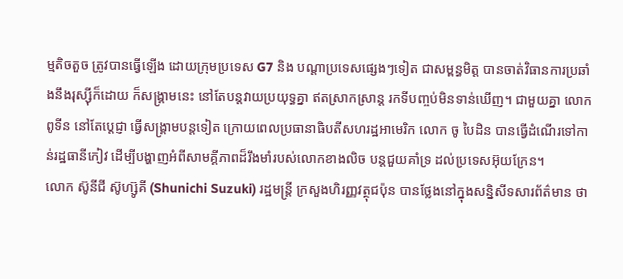ម្មតិចតួច ត្រូវបានធ្វើឡើង ដោយក្រុមប្រទេស G7 និង បណ្ដាប្រទេសផ្សេងៗទៀត ជាសម្ពន្ធមិត្ត បានចាត់វិធានការប្រឆាំងនឹងរុស្ស៊ីក៏ដោយ ក៏សង្គ្រាមនេះ នៅតែបន្ដវាយប្រយុទ្ធគ្នា ឥតស្រាកស្រាន្ដ រកទីបញ្ចប់មិនទាន់ឃើញ។ ជាមួយគ្នា លោក ពូទីន នៅតែប្ដេជ្ញា ធ្វើសង្គ្រាមបន្ដទៀត ក្រោយពេលប្រធានាធិបតីសហរដ្ឋអាមេរិក លោក ចូ បៃដិន បានធ្វើដំណើរទៅកាន់រដ្ឋធានីកៀវ ដើម្បីបង្ហាញអំពីសាមគ្គីភាពដ៏រឹងមាំរបស់លោកខាងលិច បន្ដជួយគាំទ្រ ដល់ប្រទេសអ៊ុយក្រែន។
លោក ស៊ូនីជី ស៊ូហ្ស៊ូគី (Shunichi Suzuki) រដ្ឋមន្រ្ដី ក្រសួងហិរញ្ញវត្ថុជប៉ុន បានថ្លែងនៅក្នុងសន្និសីទសារព័ត៌មាន ថា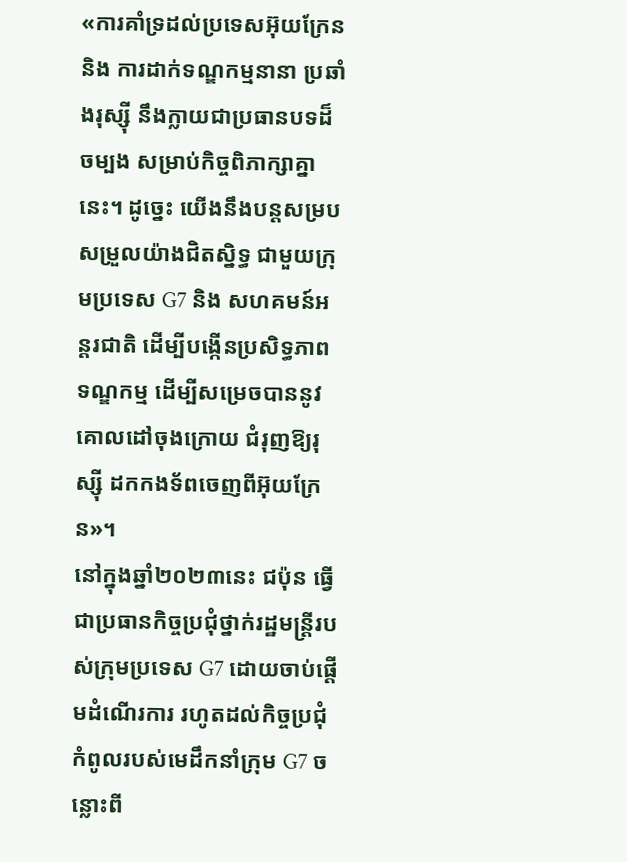«ការគាំទ្រដល់ប្រទេសអ៊ុយក្រែន និង ការដាក់ទណ្ឌកម្មនានា ប្រឆាំងរុស្ស៊ី នឹងក្លាយជាប្រធានបទដ៏ចម្បង សម្រាប់កិច្ចពិភាក្សាគ្នានេះ។ ដូច្នេះ យើងនឹងបន្តសម្របសម្រួលយ៉ាងជិតស្និទ្ធ ជាមួយក្រុមប្រទេស G7 និង សហគមន៍អន្តរជាតិ ដើម្បីបង្កើនប្រសិទ្ធភាពទណ្ឌកម្ម ដើម្បីសម្រេចបាននូវគោលដៅចុងក្រោយ ជំរុញឱ្យរុស្ស៊ី ដកកងទ័ពចេញពីអ៊ុយក្រែន»។
នៅក្នុងឆ្នាំ២០២៣នេះ ជប៉ុន ធ្វើជាប្រធានកិច្ចប្រជុំថ្នាក់រដ្ឋមន្រ្ដីរបស់ក្រុមប្រទេស G7 ដោយចាប់ផ្ដើមដំណើរការ រហូតដល់កិច្ចប្រជុំកំពូលរបស់មេដឹកនាំក្រុម G7 ចន្លោះពី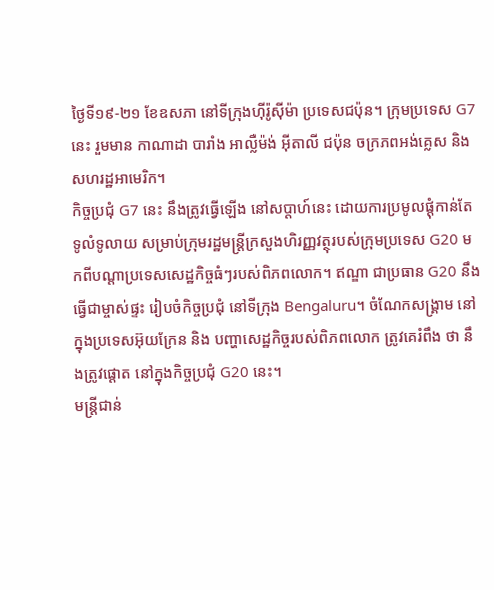ថ្ងៃទី១៩-២១ ខែឧសភា នៅទីក្រុងហ៊ីរ៉ូស៊ីម៉ា ប្រទេសជប៉ុន។ ក្រុមប្រទេស G7 នេះ រួមមាន កាណាដា បារាំង អាល្លឺម៉ង់ អ៊ីតាលី ជប៉ុន ចក្រភពអង់គ្លេស និង សហរដ្ឋអាមេរិក។
កិច្ចប្រជុំ G7 នេះ នឹងត្រូវធ្វើឡើង នៅសប្តាហ៍នេះ ដោយការប្រមូលផ្តុំកាន់តែទូលំទូលាយ សម្រាប់ក្រុមរដ្ឋមន្រ្ដីក្រសួងហិរញ្ញវត្ថុរបស់ក្រុមប្រទេស G20 មកពីបណ្តាប្រទេសសេដ្ឋកិច្ចធំៗរបស់ពិភពលោក។ ឥណ្ឌា ជាប្រធាន G20 នឹងធ្វើជាម្ចាស់ផ្ទះ រៀបចំកិច្ចប្រជុំ នៅទីក្រុង Bengaluru។ ចំណែកសង្គ្រាម នៅក្នុងប្រទេសអ៊ុយក្រែន និង បញ្ហាសេដ្ឋកិច្ចរបស់ពិភពលោក ត្រូវគេរំពឹង ថា នឹងត្រូវផ្ដោត នៅក្នុងកិច្ចប្រជុំ G20 នេះ។
មន្រ្ដីជាន់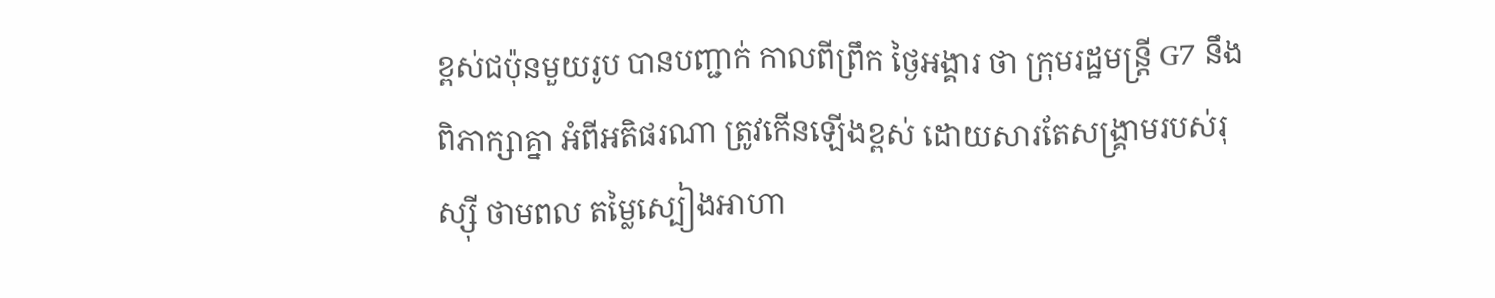ខ្ពស់ជប៉ុនមួយរូប បានបញ្ជាក់ កាលពីព្រឹក ថ្ងៃអង្គារ ថា ក្រុមរដ្ឋមន្រ្ដី G7 នឹងពិភាក្សាគ្នា អំពីអតិផរណា ត្រូវកើនឡើងខ្ពស់ ដោយសារតែសង្គ្រាមរបស់រុស្ស៊ី ថាមពល តម្លៃស្បៀងអាហា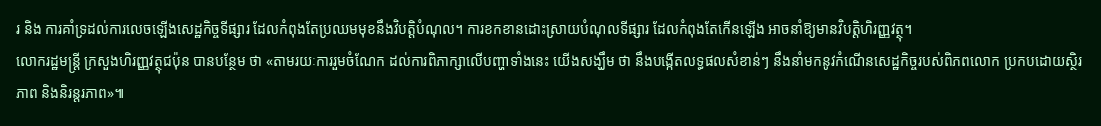រ និង ការគាំទ្រដល់ការលេចឡើងសេដ្ឋកិច្ចទីផ្សារ ដែលកំពុងតែប្រឈមមុខនឹងវិបត្ដិបំណុល។ ការខកខានដោះស្រាយបំណុលទីផ្សារ ដែលកំពុងតែកើនឡើង អាចនាំឱ្យមានវិបត្តិហិរញ្ញវត្ថុ។
លោករដ្ឋមន្រ្ដី ក្រសួងហិរញ្ញវត្ថុជប៉ុន បានបន្ថែម ថា «តាមរយៈការរួមចំណែក ដល់ការពិភាក្សាលើបញ្ហាទាំងនេះ យើងសង្ឃឹម ថា នឹងបង្កើតលទ្ធផលសំខាន់ៗ នឹងនាំមកនូវកំណើនសេដ្ឋកិច្ចរបស់ពិភពលោក ប្រកបដោយស្ថិរភាព និងនិរន្តរភាព»៕